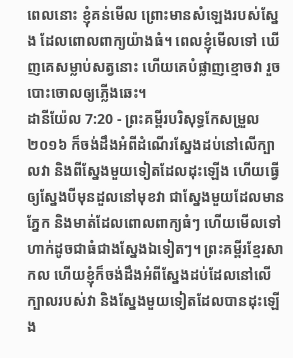ពេលនោះ ខ្ញុំគន់មើល ព្រោះមានសំឡេងរបស់ស្នែង ដែលពោលពាក្យយ៉ាងធំ។ ពេលខ្ញុំមើលទៅ ឃើញគេសម្លាប់សត្វនោះ ហើយគេបំផ្លាញខ្មោចវា រួចបោះចោលឲ្យភ្លើងឆេះ។
ដានីយ៉ែល 7:20 - ព្រះគម្ពីរបរិសុទ្ធកែសម្រួល ២០១៦ ក៏ចង់ដឹងអំពីដំណើរស្នែងដប់នៅលើក្បាលវា និងពីស្នែងមួយទៀតដែលដុះឡើង ហើយធ្វើឲ្យស្នែងបីមុនដួលនៅមុខវា ជាស្នែងមួយដែលមានភ្នែក និងមាត់ដែលពោលពាក្យធំៗ ហើយមើលទៅហាក់ដូចជាធំជាងស្នែងឯទៀតៗ។ ព្រះគម្ពីរខ្មែរសាកល ហើយខ្ញុំក៏ចង់ដឹងអំពីស្នែងដប់ដែលនៅលើក្បាលរបស់វា និងស្នែងមួយទៀតដែលបានដុះឡើង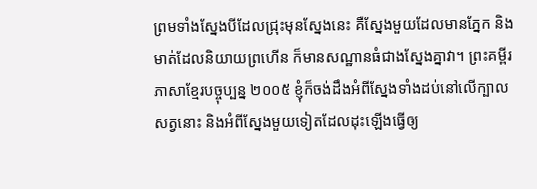ព្រមទាំងស្នែងបីដែលជ្រុះមុនស្នែងនេះ គឺស្នែងមួយដែលមានភ្នែក និងមាត់ដែលនិយាយព្រហើន ក៏មានសណ្ឋានធំជាងស្នែងគ្នាវា។ ព្រះគម្ពីរភាសាខ្មែរបច្ចុប្បន្ន ២០០៥ ខ្ញុំក៏ចង់ដឹងអំពីស្នែងទាំងដប់នៅលើក្បាលសត្វនោះ និងអំពីស្នែងមួយទៀតដែលដុះឡើងធ្វើឲ្យ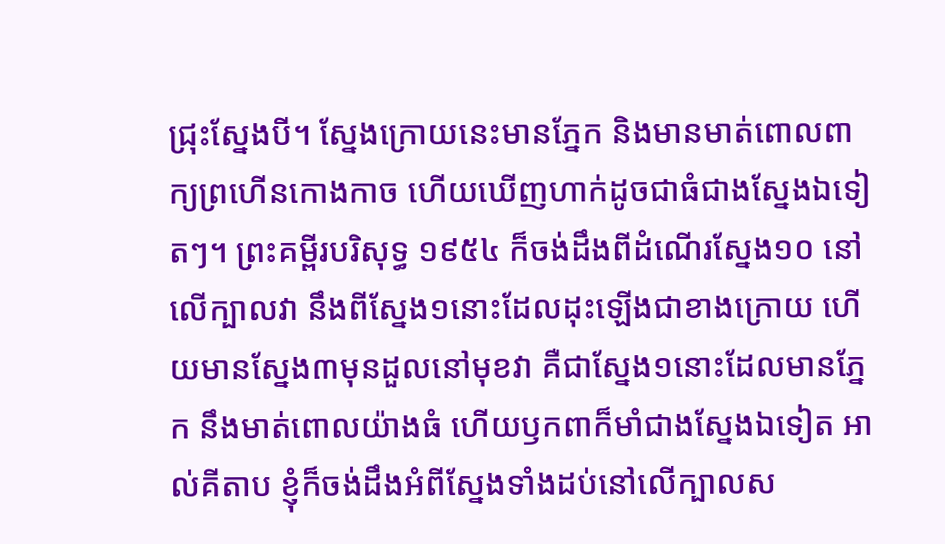ជ្រុះស្នែងបី។ ស្នែងក្រោយនេះមានភ្នែក និងមានមាត់ពោលពាក្យព្រហើនកោងកាច ហើយឃើញហាក់ដូចជាធំជាងស្នែងឯទៀតៗ។ ព្រះគម្ពីរបរិសុទ្ធ ១៩៥៤ ក៏ចង់ដឹងពីដំណើរស្នែង១០ នៅលើក្បាលវា នឹងពីស្នែង១នោះដែលដុះឡើងជាខាងក្រោយ ហើយមានស្នែង៣មុនដួលនៅមុខវា គឺជាស្នែង១នោះដែលមានភ្នែក នឹងមាត់ពោលយ៉ាងធំ ហើយឫកពាក៏មាំជាងស្នែងឯទៀត អាល់គីតាប ខ្ញុំក៏ចង់ដឹងអំពីស្នែងទាំងដប់នៅលើក្បាលស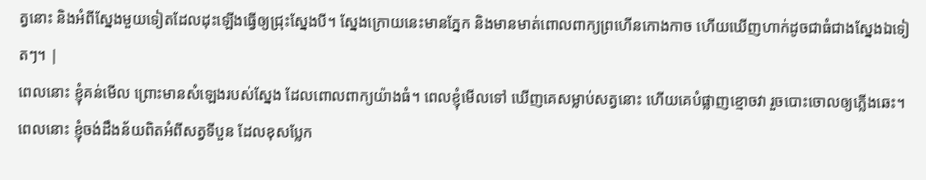ត្វនោះ និងអំពីស្នែងមួយទៀតដែលដុះឡើងធ្វើឲ្យជ្រុះស្នែងបី។ ស្នែងក្រោយនេះមានភ្នែក និងមានមាត់ពោលពាក្យព្រហើនកោងកាច ហើយឃើញហាក់ដូចជាធំជាងស្នែងឯទៀតៗ។ |
ពេលនោះ ខ្ញុំគន់មើល ព្រោះមានសំឡេងរបស់ស្នែង ដែលពោលពាក្យយ៉ាងធំ។ ពេលខ្ញុំមើលទៅ ឃើញគេសម្លាប់សត្វនោះ ហើយគេបំផ្លាញខ្មោចវា រួចបោះចោលឲ្យភ្លើងឆេះ។
ពេលនោះ ខ្ញុំចង់ដឹងន័យពិតអំពីសត្វទីបួន ដែលខុសប្លែក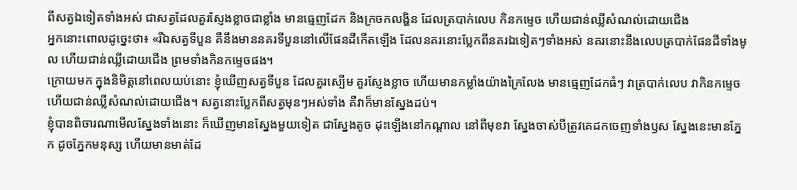ពីសត្វឯទៀតទាំងអស់ ជាសត្វដែលគួរស្ញែងខ្លាចជាខ្លាំង មានធ្មេញដែក និងក្រចកលង្ហិន ដែលត្របាក់លេប កិនកម្ទេច ហើយជាន់ឈ្លីសំណល់ដោយជើង
អ្នកនោះពោលដូច្នេះថា៖ «រីឯសត្វទីបួន គឺនឹងមាននគរទីបួននៅលើផែនដីកើតឡើង ដែលនគរនោះប្លែកពីនគរឯទៀតៗទាំងអស់ នគរនោះនឹងលេបត្របាក់ផែនដីទាំងមូល ហើយជាន់ឈ្លីដោយជើង ព្រមទាំងកិនកម្ទេចផង។
ក្រោយមក ក្នុងនិមិត្តនៅពេលយប់នោះ ខ្ញុំឃើញសត្វទីបួន ដែលគួរស្បើម គួរស្ញែងខ្លាច ហើយមានកម្លាំងយ៉ាងក្រៃលែង មានធ្មេញដែកធំៗ វាត្របាក់លេប វាកិនកម្ទេច ហើយជាន់ឈ្លីសំណល់ដោយជើង។ សត្វនោះប្លែកពីសត្វមុនៗអស់ទាំង គឺវាក៏មានស្នែងដប់។
ខ្ញុំបានពិចារណាមើលស្នែងទាំងនោះ ក៏ឃើញមានស្នែងមួយទៀត ជាស្នែងតូច ដុះឡើងនៅកណ្ដាល នៅពីមុខវា ស្នែងចាស់បីត្រូវគេដកចេញទាំងឫស ស្នែងនេះមានភ្នែក ដូចភ្នែកមនុស្ស ហើយមានមាត់ដែ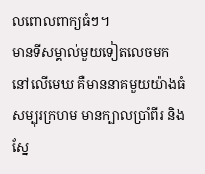លពោលពាក្យធំៗ។
មានទីសម្គាល់មួយទៀតលេចមកនៅលើមេឃ គឺមាននាគមួយយ៉ាងធំសម្បុរក្រហម មានក្បាលប្រាំពីរ និងស្នែ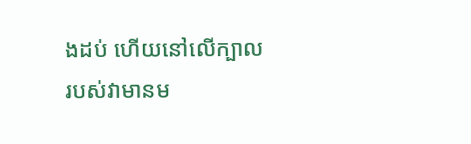ងដប់ ហើយនៅលើក្បាលរបស់វាមានម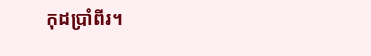កុដប្រាំពីរ។